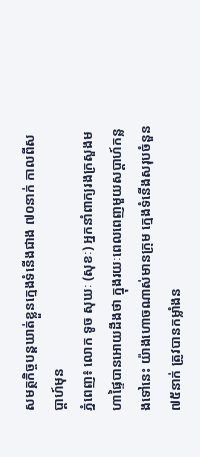សមត្ថកិច្ចបន្តឃាត់ខ្លួនក្មេងទំនើងជាង ៧០នាក់ កាលពីសប្ដាហ៍មុន
ភ្នំពេញ៖ លោក ទូច សុឃៈ (សុខៈ) អ្នកនាំពាក្យរងក្រសួងមហាផ្ទៃបានអោយដឹងថា ក្នុងរយៈពេលពេញមួយសប្ដាហ៍កន្លងទៅនេះ យ៉ាងហោចណាស់មានក្រុម ក្មេងទំនើងសរុបចំនួន ៧៥នាក់ ត្រូវបានកម្លាំងន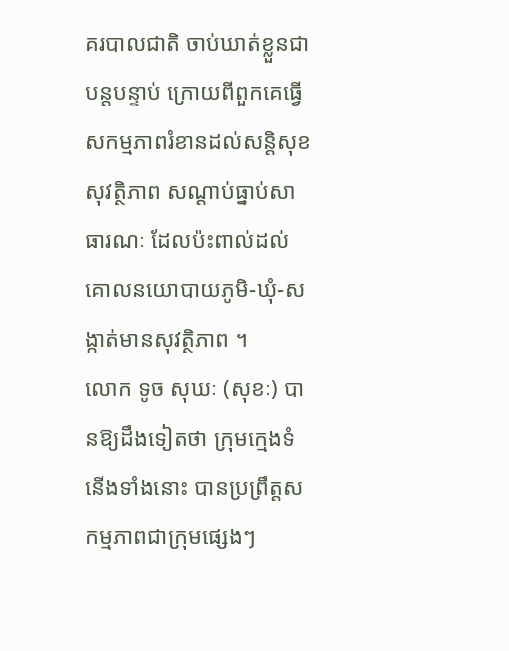គរបាលជាតិ ចាប់ឃាត់ខ្លួនជាបន្តបន្ទាប់ ក្រោយពីពួកគេធ្វើសកម្មភាពរំខានដល់សន្តិសុខ សុវត្ថិភាព សណ្ដាប់ធ្នាប់សាធារណៈ ដែលប៉ះពាល់ដល់គោលនយោបាយភូមិ-ឃុំ-សង្កាត់មានសុវត្ថិភាព ។
លោក ទូច សុឃៈ (សុខៈ) បានឱ្យដឹងទៀតថា ក្រុមក្មេងទំនើងទាំងនោះ បានប្រព្រឹត្តសកម្មភាពជាក្រុមផ្សេងៗ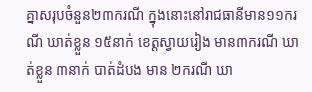គ្នាសរុបចំនួន២៣ករណី ក្នុងនោះនៅរាជធានីមាន១១ករណី ឃាត់ខ្លួន ១៥នាក់ ខេត្តស្វាយរៀង មាន៣ករណី ឃាត់ខ្លួន ៣នាក់ បាត់ដំបង មាន ២ករណី ឃា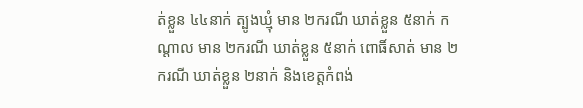ត់ខ្លួន ៤៤នាក់ ត្បូងឃ្មុំ មាន ២ករណី ឃាត់ខ្លួន ៥នាក់ កណ្ដាល មាន ២ករណី ឃាត់ខ្លួន ៥នាក់ ពោធិ៍សាត់ មាន ២ករណី ឃាត់ខ្លួន ២នាក់ និងខេត្តកំពង់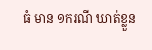ធំ មាន ១ករណី ឃាត់ខ្លួន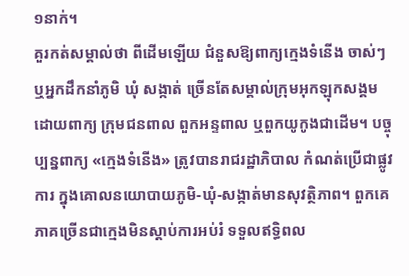១នាក់។
គួរកត់សម្គាល់ថា ពីដើមឡើយ ជំនួសឱ្យពាក្យក្មេងទំនើង ចាស់ៗ ឬអ្នកដឹកនាំភូមិ ឃុំ សង្កាត់ ច្រើនតែសម្គាល់ក្រុមអុកឡុកសង្គម ដោយពាក្យ ក្រុមជនពាល ពួកអន្ទពាល ឬពួកយូកូងជាដើម។ បច្ចុប្បន្នពាក្យ «ក្មេងទំនើង» ត្រូវបានរាជរដ្ឋាភិបាល កំណត់ប្រើជាផ្លូវការ ក្នុងគោលនយោបាយភូមិ-ឃុំ-សង្កាត់មានសុវត្ថិភាព។ ពួកគេភាគច្រើនជាក្មេងមិនស្ដាប់ការអប់រំ ទទួលឥទ្ធិពល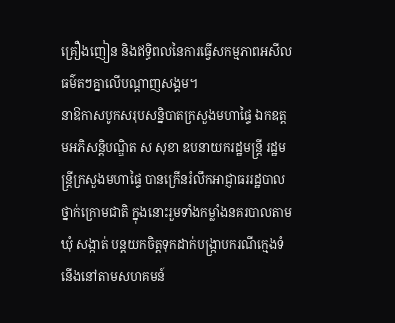គ្រឿងញៀន និងឥទ្ធិពលនៃការធ្វើសកម្មភាពអសីលធម៌តៗគ្នាលើបណ្ដាញសង្គម។
នាឱកាសបូកសរុបសន្និបាតក្រសួងមហាផ្ទៃ ឯកឧត្តមអភិសន្តិបណ្ឌិត ស សុខា ឧបនាយករដ្ឋមន្ត្រី រដ្ឋមន្ត្រីក្រសួងមហាផ្ទៃ បានក្រើនរំលឹកអាជ្ញាធររដ្ឋបាលថ្នាក់ក្រោមជាតិ ក្នុងនោះរួមទាំងកម្លាំងនគរបាលតាមឃុំ សង្កាត់ បន្តយកចិត្តទុកដាក់បង្ក្រាបករណីក្មេងទំនើងនៅតាមសហគមន៍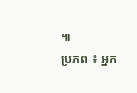៕
ប្រភព ៖ អ្នក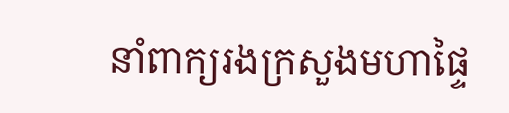នាំពាក្យរងក្រសួងមហាផ្ទៃ